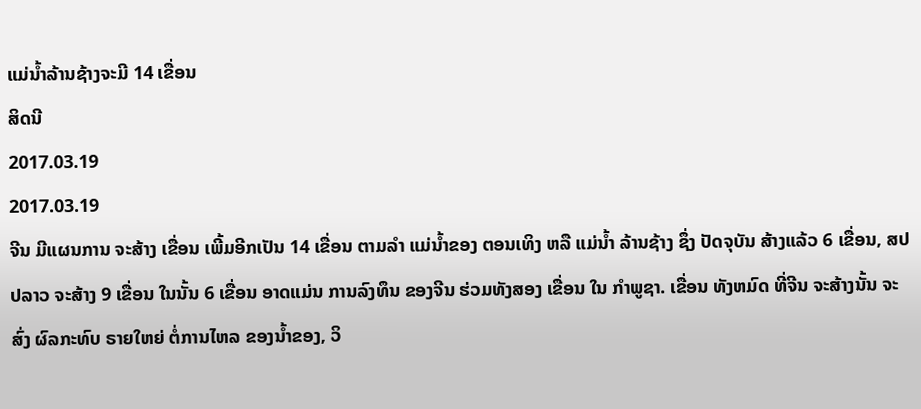ແມ່ນ້ຳລ້ານຊ້າງຈະມີ 14 ເຂື່ອນ
ສິດນີ
2017.03.19
2017.03.19
ຈີນ ມີແຜນການ ຈະສ້າງ ເຂື່ອນ ເພີ້ມອີກເປັນ 14 ເຂື່ອນ ຕາມລຳ ແມ່ນ້ຳຂອງ ຕອນເທິງ ຫລື ແມ່ນ້ຳ ລ້ານຊ້າງ ຊຶ່ງ ປັດຈຸບັນ ສ້າງແລ້ວ 6 ເຂື່ອນ, ສປປລາວ ຈະສ້າງ 9 ເຂື່ອນ ໃນນັ້ນ 6 ເຂື່ອນ ອາດແມ່ນ ການລົງທຶນ ຂອງຈີນ ຮ່ວມທັງສອງ ເຂື່ອນ ໃນ ກຳພູຊາ. ເຂື່ອນ ທັງຫມົດ ທີ່ຈີນ ຈະສ້າງນັ້ນ ຈະສົ່ງ ຜົລກະທົບ ຣາຍໃຫຍ່ ຕໍ່ການໄຫລ ຂອງນ້ຳຂອງ, ວິ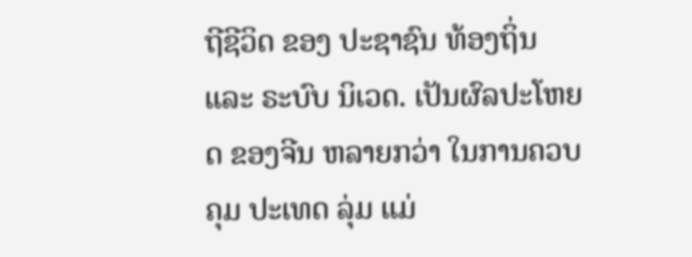ຖີຊີວິດ ຂອງ ປະຊາຊົນ ທ້ອງຖິ່ນ ແລະ ຣະບົບ ນິເວດ. ເປັນຜົລປະໂຫຍດ ຂອງຈີນ ຫລາຍກວ່າ ໃນການຄວບຄຸມ ປະເທດ ລຸ່ມ ແມ່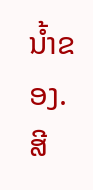ນ້ຳຂອງ. ສີ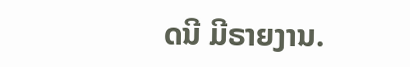ດນີ ມີຣາຍງານ.